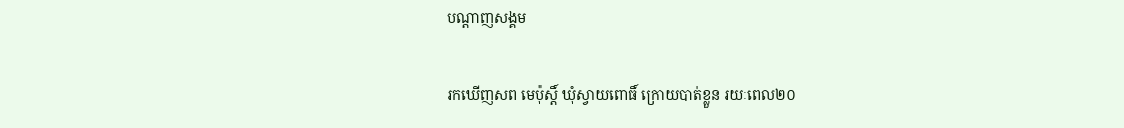បណ្តាញសង្គម

រកឃើញសព មេប៉ុស្ដិ៍ ឃុំស្វាយពោធិ៍ ក្រោយបាត់ខ្លួន រយៈពេល២០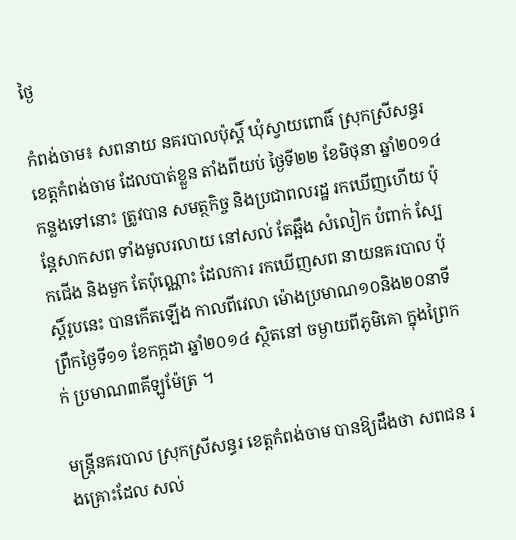ថ្ងៃ

កំពង់ចាម៖ សពនាយ នគរបាលប៉ុស្ដិ៍ ឃុំស្វាយពោធិ៍ ស្រុកស្រីសន្ធរ ខេត្ដកំពង់ចាម ដែលបាត់ខ្លួន តាំងពីយប់ ថ្ងៃទី២២ ខែមិថុនា ឆ្នាំ២០១៤កន្លងទៅនោះ ត្រូវបាន សមត្ថកិច្ច និងប្រជាពលរដ្ឋ រកឃើញហើយ ប៉ុន្ដែសាកសព ទាំងមូលរលាយ នៅសល់ តែឆ្អឹង សំលៀក បំពាក់ ស្បែកជើង និងមួក តែប៉ុណ្ណោះ ដែលការ រកឃើញសព នាយនគរបាល ប៉ុស្ដិ៍រូបនេះ បានកើតឡើង កាលពីវេលា ម៉ោងប្រមាណ១០និង២០នាទី ព្រឹកថ្ងៃទី១១ ខែកក្កដា ឆ្នាំ២០១៤ ស្ថិតនៅ ចម្ងាយពីភូមិគោ ក្នុងព្រៃកក់ ប្រមាណ៣គីឡូម៉ែត្រ ។

មន្ដ្រីនគរបាល ស្រុកស្រីសន្ធរ ខេត្ដកំពង់ចាម បានឱ្យដឹងថា សពជន រងគ្រោះដែល សល់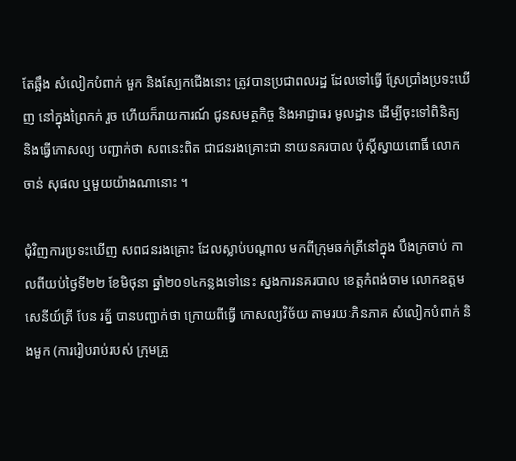តែឆ្អឹង សំលៀកបំពាក់ មួក និងស្បែកជើងនោះ ត្រូវបានប្រជាពលរដ្ឋ ដែលទៅធ្វើ ស្រែប្រាំងប្រទះឃើញ នៅក្នុងព្រៃកក់ រួច ហើយក៏រាយការណ៍ ជូនសមត្ថកិច្ច និងអាជ្ញាធរ មូលដ្ឋាន ដើម្បីចុះទៅពិនិត្យ និងធ្វើកោសល្យ បញ្ជាក់ថា សពនេះពិត ជាជនរងគ្រោះជា នាយនគរបាល ប៉ុស្ដិ៍ស្វាយពោធិ៍ លោក ចាន់ សុផល ឬមួយយ៉ាងណានោះ ។

ជុំវិញការប្រទះឃើញ សពជនរងគ្រោះ ដែលស្លាប់បណ្ដាល មកពីក្រុមឆក់ត្រីនៅក្នុង បឹងក្រចាប់ កាលពីយប់ថ្ងៃទី២២ ខែមិថុនា ឆ្នាំ២០១៤កន្លងទៅនេះ ស្នងការនគរបាល ខេត្ដកំពង់ចាម លោកឧត្ដមសេនីយ៍ត្រី បែន រត្ន័ បានបញ្ជាក់ថា ក្រោយពីធ្វើ កោសល្យវិច័យ តាមរយៈភិនភាគ សំលៀកបំពាក់ និងមួក (ការរៀបរាប់របស់ ក្រុមគ្រួ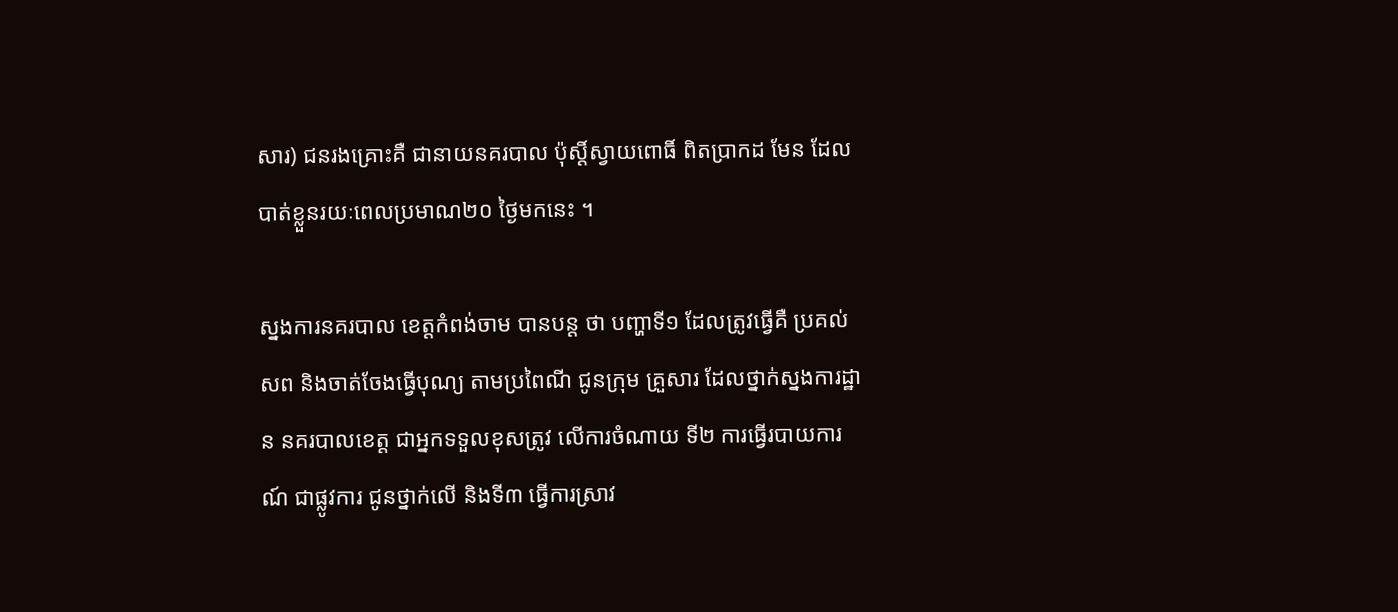សារ) ជនរងគ្រោះគឺ ជានាយនគរបាល ប៉ុស្ដិ៍ស្វាយពោធិ៍ ពិតប្រាកដ មែន ដែលបាត់ខ្លួនរយៈពេលប្រមាណ២០ ថ្ងៃមកនេះ ។

ស្នងការនគរបាល ខេត្ដកំពង់ចាម បានបន្ដ ថា បញ្ហាទី១ ដែលត្រូវធ្វើគឺ ប្រគល់សព និងចាត់ចែងធ្វើបុណ្យ តាមប្រពៃណី ជូនក្រុម គ្រួសារ ដែលថ្នាក់ស្នងការដ្ឋាន នគរបាលខេត្ដ ជាអ្នកទទួលខុសត្រូវ លើការចំណាយ ទី២ ការធ្វើរបាយការណ៍ ជាផ្លូវការ ជូនថ្នាក់លើ និងទី៣ ធ្វើការស្រាវ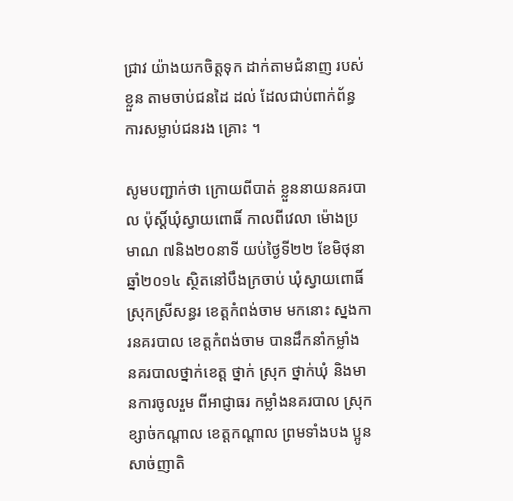ជ្រាវ យ៉ាងយកចិត្ដទុក ដាក់តាមជំនាញ របស់ខ្លួន តាមចាប់ជនដៃ ដល់ ដែលជាប់ពាក់ព័ន្ធ ការសម្លាប់ជនរង គ្រោះ ។

សូមបញ្ជាក់ថា ក្រោយពីបាត់ ខ្លួននាយនគរបាល ប៉ុស្ដិ៍ឃុំស្វាយពោធិ៍ កាលពីវេលា ម៉ោងប្រមាណ ៧និង២០នាទី យប់ថ្ងៃទី២២ ខែមិថុនា ឆ្នាំ២០១៤ ស្ថិតនៅបឹងក្រចាប់ ឃុំស្វាយពោធិ៍ ស្រុកស្រីសន្ធរ ខេត្ដកំពង់ចាម មកនោះ ស្នងការនគរបាល ខេត្ដកំពង់ចាម បានដឹកនាំកម្លាំង នគរបាលថ្នាក់ខេត្ដ ថ្នាក់ ស្រុក ថ្នាក់ឃុំ និងមានការចូលរួម ពីអាជ្ញាធរ កម្លាំងនគរបាល ស្រុកខ្សាច់កណ្ដាល ខេត្ដកណ្ដាល ព្រមទាំងបង ប្អូនសាច់ញាតិ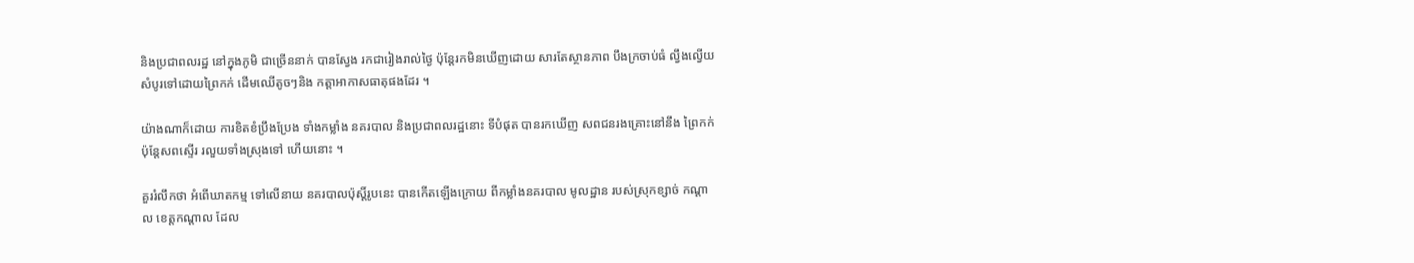និងប្រជាពលរដ្ឋ នៅក្នុងភូមិ ជាច្រើននាក់ បានស្វែង រកជារៀងរាល់ថ្ងៃ ប៉ុន្ដែរកមិនឃើញដោយ សារតែស្ថានភាព បឹងក្រចាប់ធំ ល្វឹងល្វើយ សំបូរទៅដោយព្រៃកក់ ដើមឈើតូចៗនិង កត្ដាអាកាសធាតុផងដែរ ។

យ៉ាងណាក៏ដោយ ការខិតខំប្រឹងប្រែង ទាំងកម្លាំង នគរបាល និងប្រជាពលរដ្ឋនោះ ទីបំផុត បានរកឃើញ សពជនរងគ្រោះនៅនឹង ព្រៃកក់ ប៉ុន្ដែសពស្ទើរ រលួយទាំងស្រុងទៅ ហើយនោះ ។

គួររំលឹកថា អំពើឃាតកម្ម ទៅលើនាយ នគរបាលប៉ុស្ដិ៍រូបនេះ បានកើតឡើងក្រោយ ពីកម្លាំងនគរបាល មូលដ្ឋាន របស់ស្រុកខ្សាច់ កណ្ដាល ខេត្ដកណ្ដាល ដែល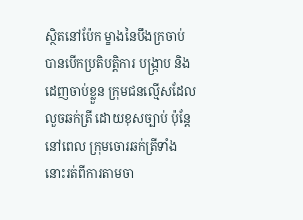ស្ថិតនៅប៉ែក ម្ខាងនៃបឹងក្រចាប់ បានបើកប្រតិបត្ដិការ បង្ក្រាប និងដេញចាប់ខ្លួន ក្រុមជនល្មើសដែល លួចឆក់ត្រី ដោយខុសច្បាប់ ប៉ុន្ដែនៅពេល ក្រុមចោរឆក់ត្រីទាំងនោះរត់ពីការតាមចា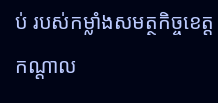ប់ របស់កម្លាំងសមត្ថកិច្ចខេត្ដកណ្ដាល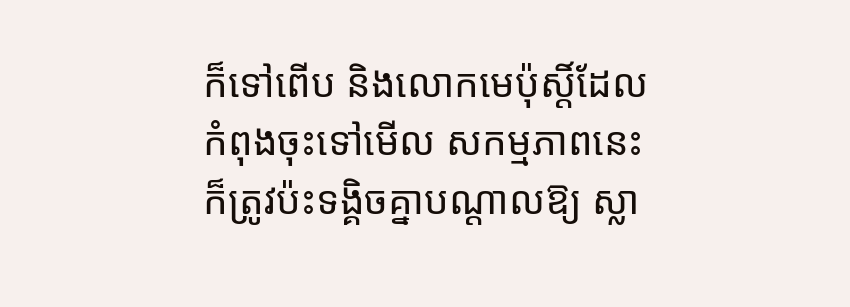ក៏ទៅពើប និងលោកមេប៉ុស្ដិ៍ដែលកំពុងចុះទៅមើល សកម្មភាពនេះ ក៏ត្រូវប៉ះទង្គិចគ្នាបណ្ដាលឱ្យ ស្លា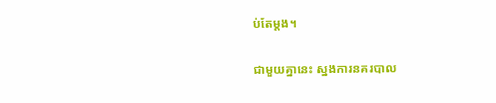ប់តែម្ដង។

ជាមួយគ្នានេះ ស្នងការនគរបាល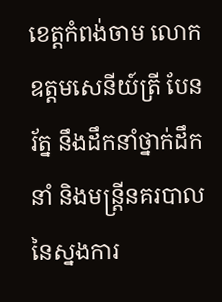ខេត្តកំពង់ចាម លោកឧត្តមសេនីយ៍ត្រី បែន រ័ត្ន នឹងដឹកនាំថ្នាក់ដឹកនាំ និងមន្រ្តីនគរបាល នៃស្នងការ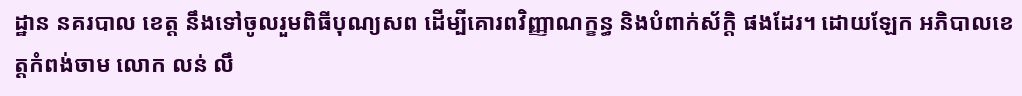ដ្ឋាន នគរបាល ខេត្ត នឹងទៅចូលរួមពិធីបុណ្យសព ដើម្បីគោរពវិញ្ញាណក្ខន្ធ និងបំពាក់ស័ក្តិ ផងដែរ។ ដោយឡែក អភិបាលខេត្តកំពង់ចាម លោក លន់ លឹ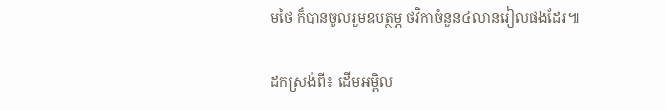មថៃ ក៏បានចូលរួមឧបត្ថម្ភ ថវិកាចំនួន៤លានរៀលផងដែរ៕

ដកស្រង់ពី៖ ដើមអម្ពិល